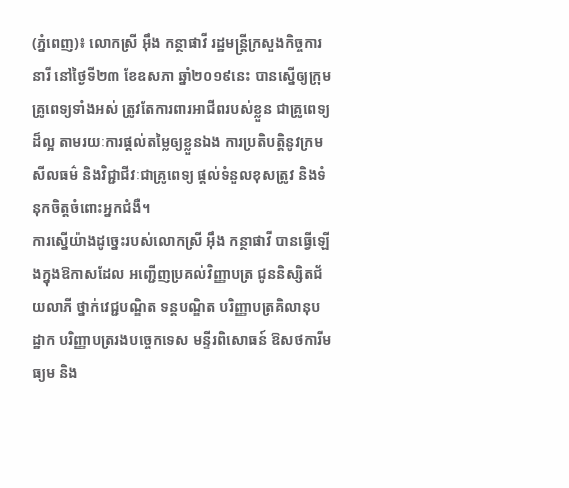(ភ្នំពេញ)៖ លោកស្រី អ៊ឹង កន្ថាផាវី រដ្ឋមន្រ្តីក្រសួងកិច្ចការនារី នៅថ្ងៃទី២៣ ខែឧសភា ឆ្នាំ២០១៩នេះ បានស្នើឲ្យក្រុមគ្រូពេទ្យទាំងអស់ ត្រូវតែការពារអាជីពរបស់ខ្លួន ជាគ្រូពេទ្យដ៏ល្អ តាមរយៈការផ្តល់តម្លៃឲ្យខ្លួនឯង ការប្រតិបត្តិនូវក្រមសីលធម៌ និងវិជ្ជាជីវៈជាគ្រូពេទ្យ ផ្តល់ទំនួលខុសត្រូវ និងទំនុកចិត្តចំពោះអ្នកជំងឺ។
ការស្នើយ៉ាងដូច្នេះរបស់លោកស្រី អ៊ឹង កន្ថាផាវី បានធ្វើឡើងក្នុងឱកាសដែល អញ្ជើញប្រគល់វិញ្ញាបត្រ ជូននិស្សិតជ័យលាភី ថ្នាក់វេជ្ជបណ្ឌិត ទន្តបណ្ឌិត បរិញ្ញាបត្រគិលានុបដ្ឋាក បរិញ្ញាបត្ររងបច្ចេកទេស មន្ទីរពិសោធន៍ ឱសថការីមធ្យម និង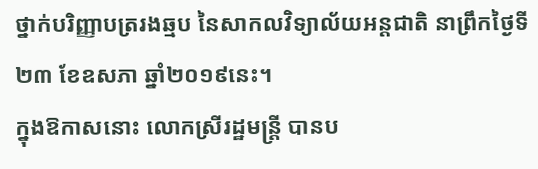ថ្នាក់បរិញ្ញាបត្ររងឆ្មប នៃសាកលវិទ្យាល័យអន្តជាតិ នាព្រឹកថ្ងៃទី២៣ ខែឧសភា ឆ្នាំ២០១៩នេះ។
ក្នុងឱកាសនោះ លោកស្រីរដ្ឋមន្ដ្រី បានប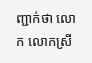ញ្ជាក់ថា លោក លោកស្រី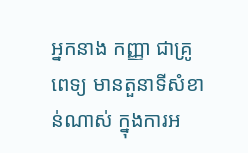អ្នកនាង កញ្ញា ជាគ្រូពេទ្យ មានតួនាទីសំខាន់ណាស់ ក្នុងការអ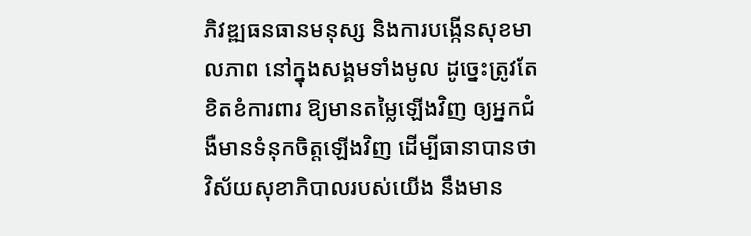ភិវឌ្ឍធនធានមនុស្ស និងការបង្កើនសុខមាលភាព នៅក្នុងសង្គមទាំងមូល ដូច្នេះត្រូវតែខិតខំការពារ ឱ្យមានតម្លៃឡើងវិញ ឲ្យអ្នកជំងឺមានទំនុកចិត្តឡើងវិញ ដើម្បីធានាបានថា វិស័យសុខាភិបាលរបស់យើង នឹងមាន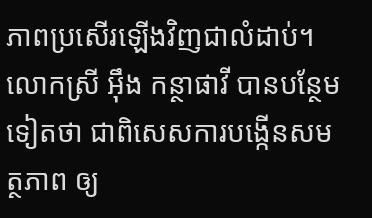ភាពប្រសើរឡើងវិញជាលំដាប់។
លោកស្រី អ៊ឹង កន្ថាផាវី បានបន្ថែមទៀតថា ជាពិសេសការបង្កើនសមត្ថភាព ឲ្យ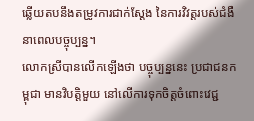ឆ្លើយតបនឹងតម្រូវការជាក់ស្តែង នៃការវិវត្តរបស់ជំងឺនាពេលបច្ចុប្បន្ន។
លោកស្រីបានលើកឡើងថា បច្ចុប្បន្ននេះ ប្រជាជនកម្ពុជា មានវិបត្តិមួយ នៅលើការទុកចិត្តចំពោះវេជ្ជ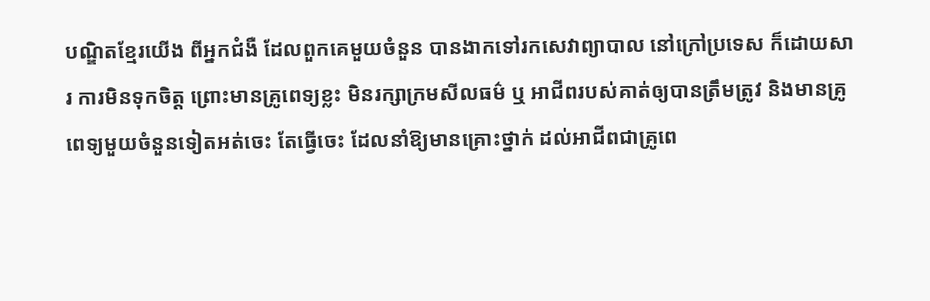បណ្ឌិតខ្មែរយើង ពីអ្នកជំងឺ ដែលពួកគេមួយចំនួន បានងាកទៅរកសេវាព្យាបាល នៅក្រៅប្រទេស ក៏ដោយសារ ការមិនទុកចិត្ត ព្រោះមានគ្រូពេទ្យខ្លះ មិនរក្សាក្រមសីលធម៌ ឬ អាជីពរបស់គាត់ឲ្យបានត្រឹមត្រូវ និងមានគ្រូពេទ្យមួយចំនួនទៀតអត់ចេះ តែធ្វើចេះ ដែលនាំឱ្យមានគ្រោះថ្នាក់ ដល់អាជីពជាគ្រូពេ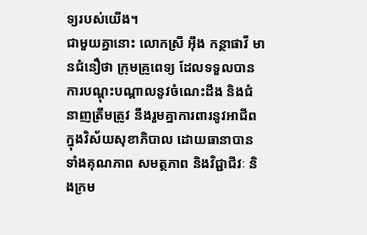ទ្យរបស់យើង។
ជាមួយគ្នានោះ លោកស្រី អ៊ឹង កន្ថាផាវី មានជំនឿថា ក្រុមគ្រូពេទ្យ ដែលទទួលបានការបណ្តុះបណ្តាលនូវចំណេះដឹង និងជំនាញត្រឹមត្រូវ នឹងរួមគ្នាការពារនូវអាជីព ក្នុងវិស័យសុខាភិបាល ដោយធានាបានទាំងគុណភាព សមត្ថភាព និងវិជ្ជាជីវៈ និងក្រម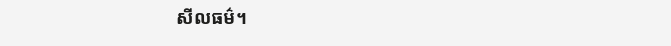សីលធម៌។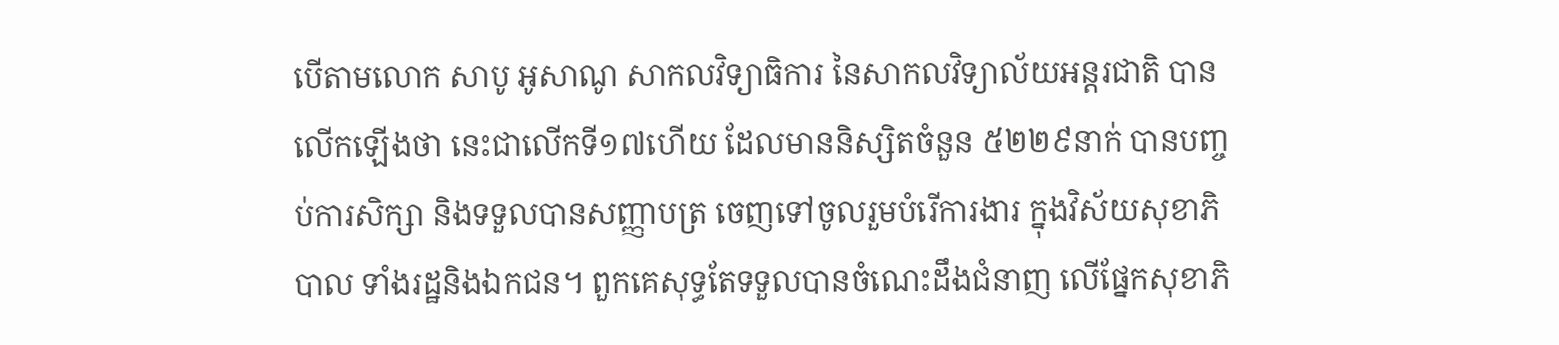បើតាមលោក សាបូ អូសាណូ សាកលវិទ្យាធិការ នៃសាកលវិទ្យាល័យអន្តរជាតិ បានលើកឡើងថា នេះជាលើកទី១៧ហើយ ដែលមាននិស្សិតចំនួន ៥២២៩នាក់ បានបញ្ចប់ការសិក្សា និងទទួលបានសញ្ញាបត្រ ចេញទៅចូលរួមបំរើការងារ ក្នុងវិស័យសុខាភិបាល ទាំងរដ្ឋនិងឯកជន។ ពួកគេសុទ្ធតែទទួលបានចំណេះដឹងជំនាញ លើផ្នែកសុខាភិ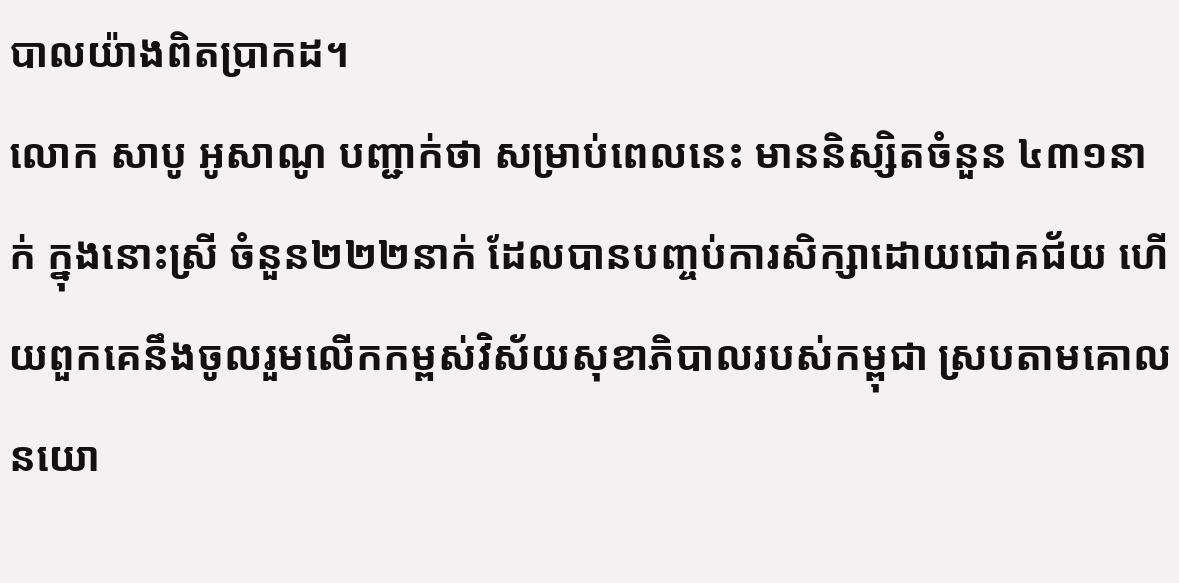បាលយ៉ាងពិតប្រាកដ។
លោក សាបូ អូសាណូ បញ្ជាក់ថា សម្រាប់ពេលនេះ មាននិស្សិតចំនួន ៤៣១នាក់ ក្នុងនោះស្រី ចំនួន២២២នាក់ ដែលបានបញ្ចប់ការសិក្សាដោយជោគជ័យ ហើយពួកគេនឹងចូលរួមលើកកម្ពស់វិស័យសុខាភិបាលរបស់កម្ពុជា ស្របតាមគោលនយោ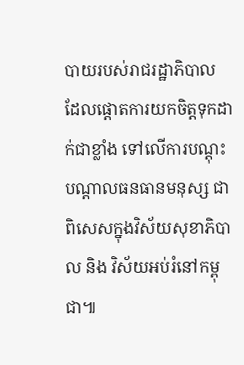បាយរបស់រាជរដ្ឋាភិបាល ដែលផ្តោតការយកចិត្តទុកដាក់ជាខ្លាំង ទៅលើការបណ្តុះបណ្តាលធនធានមនុស្ស ជាពិសេសក្នុងវិស័យសុខាភិបាល និង វិស័យអប់រំនៅកម្ពុជា៕